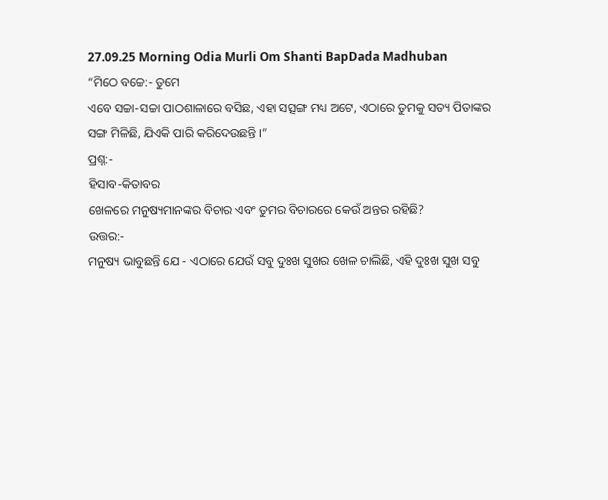27.09.25 Morning Odia Murli Om Shanti BapDada Madhuban
“ମିଠେ ବଚ୍ଚେ:- ତୁମେ
ଏବେ ସଚ୍ଚା-ସଚ୍ଚା ପାଠଶାଳାରେ ବସିଛ, ଏହା ସତ୍ସଙ୍ଗ ମଧ୍ୟ ଅଟେ, ଏଠାରେ ତୁମକୁ ସତ୍ୟ ପିତାଙ୍କର
ସଙ୍ଗ ମିଳିଛି, ଯିଏକି ପାରି କରିଦେଉଛନ୍ତି ।”
ପ୍ରଶ୍ନ:-
ହିସାବ-କିତାବର
ଖେଳରେ ମନୁଷ୍ୟମାନଙ୍କର ବିଚାର ଏବଂ ତୁମର ବିଚାରରେ କେଉଁ ଅନ୍ତର ରହିଛି?
ଉତ୍ତର:-
ମନୁଷ୍ୟ ଭାବୁଛନ୍ତି ଯେ - ଏଠାରେ ଯେଉଁ ସବୁ ଦୁଃଖ ସୁଖର ଖେଳ ଚାଲିଛି, ଏହି ଦୁଃଖ ସୁଖ ସବୁ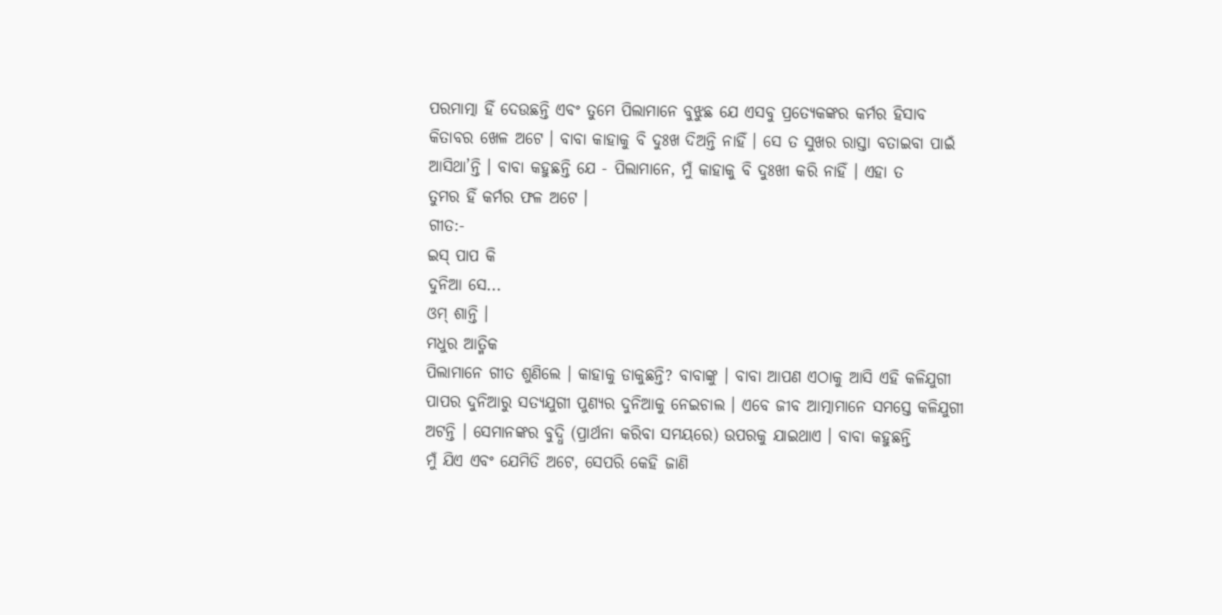ପରମାତ୍ମା ହିଁ ଦେଉଛନ୍ତି ଏବଂ ତୁମେ ପିଲାମାନେ ବୁଝୁଛ ଯେ ଏସବୁ ପ୍ରତ୍ୟେକଙ୍କର କର୍ମର ହିସାବ
କିତାବର ଖେଳ ଅଟେ । ବାବା କାହାକୁ ବି ଦୁଃଖ ଦିଅନ୍ତି ନାହିଁ । ସେ ତ ସୁଖର ରାସ୍ତା ବତାଇବା ପାଇଁ
ଆସିଥା’ନ୍ତି । ବାବା କହୁଛନ୍ତି ଯେ - ପିଲାମାନେ, ମୁଁ କାହାକୁ ବି ଦୁଃଖୀ କରି ନାହିଁ । ଏହା ତ
ତୁମର ହିଁ କର୍ମର ଫଳ ଅଟେ ।
ଗୀତ:-
ଇସ୍ ପାପ କି
ଦୁନିଆ ସେ...
ଓମ୍ ଶାନ୍ତି ।
ମଧୁର ଆତ୍ମିକ
ପିଲାମାନେ ଗୀତ ଶୁଣିଲେ । କାହାକୁ ଡାକୁଛନ୍ତି? ବାବାଙ୍କୁ । ବାବା ଆପଣ ଏଠାକୁ ଆସି ଏହି କଳିଯୁଗୀ
ପାପର ଦୁନିଆରୁ ସତ୍ୟଯୁଗୀ ପୁଣ୍ୟର ଦୁନିଆକୁ ନେଇଚାଲ । ଏବେ ଜୀବ ଆତ୍ମାମାନେ ସମସ୍ତେ କଳିଯୁଗୀ
ଅଟନ୍ତି । ସେମାନଙ୍କର ବୁଦ୍ଧି (ପ୍ରାର୍ଥନା କରିବା ସମୟରେ) ଉପରକୁ ଯାଇଥାଏ । ବାବା କହୁଛନ୍ତି
ମୁଁ ଯିଏ ଏବଂ ଯେମିତି ଅଟେ, ସେପରି କେହି ଜାଣି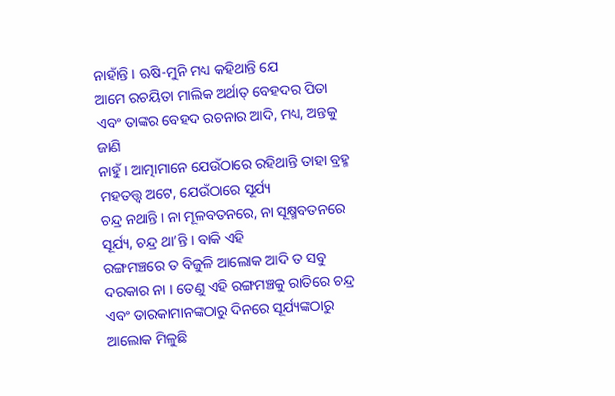ନାହାଁନ୍ତି । ଋଷି-ମୁନି ମଧ୍ୟ କହିଥାନ୍ତି ଯେ
ଆମେ ରଚୟିତା ମାଲିକ ଅର୍ଥାତ୍ ବେହଦର ପିତା ଏବଂ ତାଙ୍କର ବେହଦ ରଚନାର ଆଦି, ମଧ୍ୟ, ଅନ୍ତକୁ ଜାଣି
ନାହୁଁ । ଆତ୍ମାମାନେ ଯେଉଁଠାରେ ରହିଥାନ୍ତି ତାହା ବ୍ରହ୍ମ ମହତତ୍ତ୍ୱ ଅଟେ, ଯେଉଁଠାରେ ସୂର୍ଯ୍ୟ
ଚନ୍ଦ୍ର ନଥାନ୍ତି । ନା ମୂଳବତନରେ, ନା ସୂକ୍ଷ୍ମବତନରେ ସୂର୍ଯ୍ୟ, ଚନ୍ଦ୍ର ଥା’ନ୍ତି । ବାକି ଏହି
ରଙ୍ଗମଞ୍ଚରେ ତ ବିଜୁଳି ଆଲୋକ ଆଦି ତ ସବୁ ଦରକାର ନା । ତେଣୁ ଏହି ରଙ୍ଗମଞ୍ଚକୁ ରାତିରେ ଚନ୍ଦ୍ର
ଏବଂ ତାରକାମାନଙ୍କଠାରୁ ଦିନରେ ସୂର୍ଯ୍ୟଙ୍କଠାରୁ ଆଲୋକ ମିଳୁଛି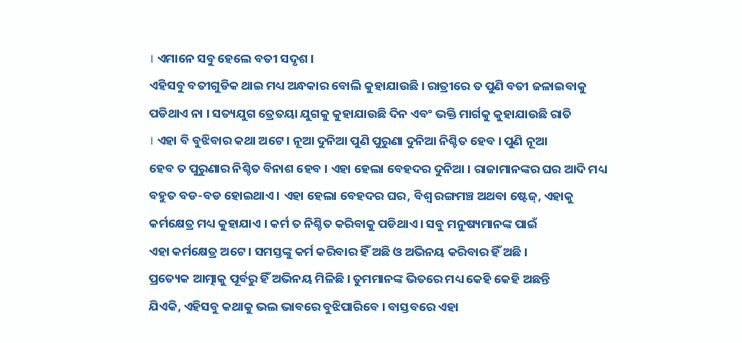। ଏମାନେ ସବୁ ହେଲେ ବତୀ ସଦୃଶ ।
ଏହିସବୁ ବତୀଗୁଡିକ ଥାଇ ମଧ୍ୟ ଅନ୍ଧକାର ବୋଲି କୁହାଯାଉଛି । ରାତ୍ରୀରେ ତ ପୁଣି ବତୀ ଜଳାଇବାକୁ
ପଡିଥାଏ ନା । ସତ୍ୟଯୁଗ ତ୍ରେତୟା ଯୁଗକୁ କୁହାଯାଉଛି ଦିନ ଏବଂ ଭକ୍ତି ମାର୍ଗକୁ କୁହାଯାଉଛି ରାତି
। ଏହା ବି ବୁଝିବାର କଥା ଅଟେ । ନୂଆ ଦୁନିଆ ପୁଣି ପୁରୁଣା ଦୁନିଆ ନିଶ୍ଚିତ ହେବ । ପୁଣି ନୂଆ
ହେବ ତ ପୁରୁଣାର ନିଶ୍ଚିତ ବିନାଶ ହେବ । ଏହା ହେଲା ବେହଦର ଦୁନିଆ । ରାଜାମାନଙ୍କର ଘର ଆଦି ମଧ୍ୟ
ବହୁତ ବଡ-ବଡ ହୋଇଥାଏ । ଏହା ହେଲା ବେହଦର ଘର, ବିଶ୍ୱ ରଙ୍ଗମଞ୍ଚ ଅଥବା ଷ୍ଟେଜ୍, ଏହାକୁ
କର୍ମକ୍ଷେତ୍ର ମଧ୍ୟ କୁହାଯାଏ । କର୍ମ ତ ନିଶ୍ଚିତ କରିବାକୁ ପଡିଥାଏ । ସବୁ ମନୁଷ୍ୟମାନଙ୍କ ପାଇଁ
ଏହା କର୍ମକ୍ଷେତ୍ର ଅଟେ । ସମସ୍ତଙ୍କୁ କର୍ମ କରିବାର ହିଁ ଅଛି ଓ ଅଭିନୟ କରିବାର ହିଁ ଅଛି ।
ପ୍ରତ୍ୟେକ ଆତ୍ମାକୁ ପୂର୍ବରୁ ହିଁ ଅଭିନୟ ମିଳିଛି । ତୁମମାନଙ୍କ ଭିତରେ ମଧ୍ୟ କେହି କେହି ଅଛନ୍ତି
ଯିଏକି, ଏହିସବୁ କଥାକୁ ଭଲ ଭାବରେ ବୁଝିପାରିବେ । ବାସ୍ତବରେ ଏହା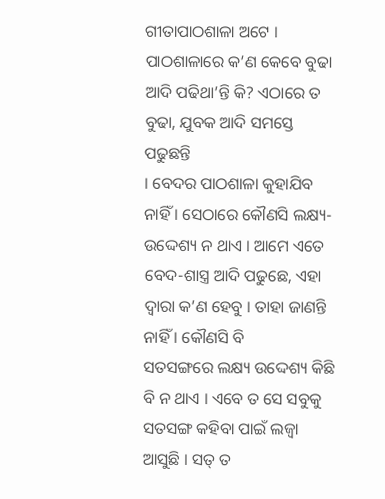ଗୀତାପାଠଶାଳା ଅଟେ ।
ପାଠଶାଳାରେ କ’ଣ କେବେ ବୁଢା ଆଦି ପଢିଥା’ନ୍ତି କି? ଏଠାରେ ତ ବୁଢା, ଯୁବକ ଆଦି ସମସ୍ତେ ପଢୁଛନ୍ତି
। ବେଦର ପାଠଶାଳା କୁହାଯିବ ନାହିଁ । ସେଠାରେ କୌଣସି ଲକ୍ଷ୍ୟ-ଉଦ୍ଦେଶ୍ୟ ନ ଥାଏ । ଆମେ ଏତେ
ବେଦ-ଶାସ୍ତ୍ର ଆଦି ପଢୁଛେ, ଏହା ଦ୍ୱାରା କ’ଣ ହେବୁ । ତାହା ଜାଣନ୍ତି ନାହିଁ । କୌଣସି ବି
ସତସଙ୍ଗରେ ଲକ୍ଷ୍ୟ ଉଦ୍ଦେଶ୍ୟ କିଛି ବି ନ ଥାଏ । ଏବେ ତ ସେ ସବୁକୁ ସତସଙ୍ଗ କହିବା ପାଇଁ ଲଜ୍ୱା
ଆସୁଛି । ସତ୍ ତ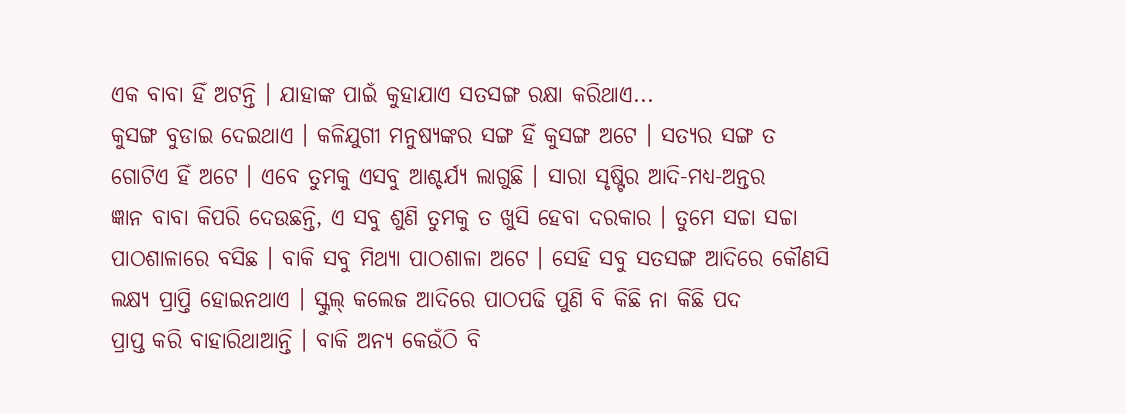ଏକ ବାବା ହିଁ ଅଟନ୍ତି । ଯାହାଙ୍କ ପାଇଁ କୁହାଯାଏ ସତସଙ୍ଗ ରକ୍ଷା କରିଥାଏ...
କୁସଙ୍ଗ ବୁଡାଇ ଦେଇଥାଏ । କଳିଯୁଗୀ ମନୁଷ୍ୟଙ୍କର ସଙ୍ଗ ହିଁ କୁସଙ୍ଗ ଅଟେ । ସତ୍ୟର ସଙ୍ଗ ତ
ଗୋଟିଏ ହିଁ ଅଟେ । ଏବେ ତୁମକୁ ଏସବୁ ଆଶ୍ଚର୍ଯ୍ୟ ଲାଗୁଛି । ସାରା ସୃଷ୍ଟିର ଆଦି-ମଧ୍ୟ-ଅନ୍ତର
ଜ୍ଞାନ ବାବା କିପରି ଦେଉଛନ୍ତି, ଏ ସବୁ ଶୁଣି ତୁମକୁ ତ ଖୁସି ହେବା ଦରକାର । ତୁମେ ସଚ୍ଚା ସଚ୍ଚା
ପାଠଶାଳାରେ ବସିଛ । ବାକି ସବୁ ମିଥ୍ୟା ପାଠଶାଳା ଅଟେ । ସେହି ସବୁ ସତସଙ୍ଗ ଆଦିରେ କୌଣସି
ଲକ୍ଷ୍ୟ ପ୍ରାପ୍ତି ହୋଇନଥାଏ । ସ୍କୁଲ୍ କଲେଜ ଆଦିରେ ପାଠପଢି ପୁଣି ବି କିଛି ନା କିଛି ପଦ
ପ୍ରାପ୍ତ କରି ବାହାରିଥାଆନ୍ତି । ବାକି ଅନ୍ୟ କେଉଁଠି ବି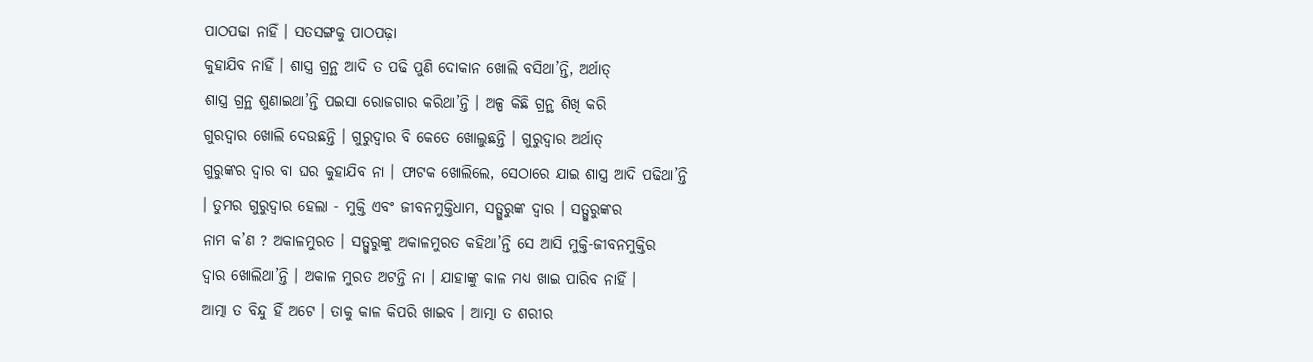ପାଠପଢା ନାହିଁ । ସତସଙ୍ଗକୁ ପାଠପଢ଼ା
କୁହାଯିବ ନାହିଁ । ଶାସ୍ତ୍ର ଗ୍ରନ୍ଥ ଆଦି ତ ପଢି ପୁଣି ଦୋକାନ ଖୋଲି ବସିଥା’ନ୍ତି, ଅର୍ଥାତ୍
ଶାସ୍ତ୍ର ଗ୍ରନ୍ଥ ଶୁଣାଇଥା’ନ୍ତି ପଇସା ରୋଜଗାର କରିଥା’ନ୍ତି । ଅଳ୍ପ କିଛି ଗ୍ରନ୍ଥ ଶିଖି କରି
ଗୁରଦ୍ୱାର ଖୋଲି ଦେଉଛନ୍ତି । ଗୁରୁଦ୍ୱାର ବି କେତେ ଖୋଲୁଛନ୍ତି । ଗୁରୁଦ୍ୱାର ଅର୍ଥାତ୍
ଗୁରୁଙ୍କର ଦ୍ୱାର ବା ଘର କୁହାଯିବ ନା । ଫାଟକ ଖୋଲିଲେ, ସେଠାରେ ଯାଇ ଶାସ୍ତ୍ର ଆଦି ପଢିଥା’ନ୍ତି
। ତୁମର ଗୁରୁଦ୍ୱାର ହେଲା - ମୁକ୍ତି ଏବଂ ଜୀବନମୁକ୍ତିଧାମ, ସତ୍ଗୁରୁଙ୍କ ଦ୍ୱାର । ସତ୍ଗୁରୁଙ୍କର
ନାମ କ’ଣ ? ଅକାଳମୁରତ । ସତ୍ଗୁରୁଙ୍କୁ ଅକାଳମୁରତ କହିଥା’ନ୍ତି ସେ ଆସି ମୁକ୍ତି-ଜୀବନମୁକ୍ତିର
ଦ୍ୱାର ଖୋଲିଥା’ନ୍ତି । ଅକାଳ ମୁରତ ଅଟନ୍ତି ନା । ଯାହାଙ୍କୁ କାଳ ମଧ୍ୟ ଖାଇ ପାରିବ ନାହିଁ ।
ଆତ୍ମା ତ ବିନ୍ଦୁ ହିଁ ଅଟେ । ତାକୁ କାଳ କିପରି ଖାଇବ । ଆତ୍ମା ତ ଶରୀର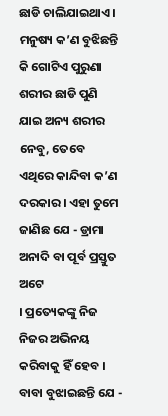ଛାଡି ଚାଲିଯାଇଥାଏ ।
ମନୁଷ୍ୟ କ’ଣ ବୁଝିଛନ୍ତି କି ଗୋଟିଏ ପୁରୁଣା ଶରୀର ଛାଡି ପୁଣି ଯାଇ ଅନ୍ୟ ଶରୀର ନେବୁ, ତେବେ
ଏଥିରେ କାନ୍ଦିବା କ’ଣ ଦରକାର । ଏହା ତୁମେ ଜାଣିଛ ଯେ - ଡ୍ରାମା ଅନାଦି ବା ପୂର୍ବ ପ୍ରସ୍ତୁତ ଅଟେ
। ପ୍ରତ୍ୟେକଙ୍କୁ ନିଜ ନିଜର ଅଭିନୟ କରିବାକୁ ହିଁ ହେବ । ବାବା ବୁଝାଇଛନ୍ତି ଯେ -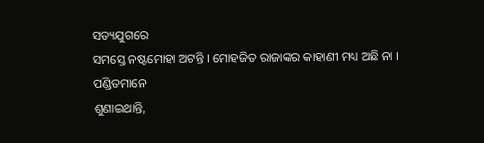ସତ୍ୟଯୁଗରେ
ସମସ୍ତେ ନଷ୍ଟମୋହା ଅଟନ୍ତି । ମୋହଜିତ ରାଜାଙ୍କର କାହାଣୀ ମଧ୍ୟ ଅଛି ନା । ପଣ୍ଡିତମାନେ
ଶୁଣାଇଥାନ୍ତି,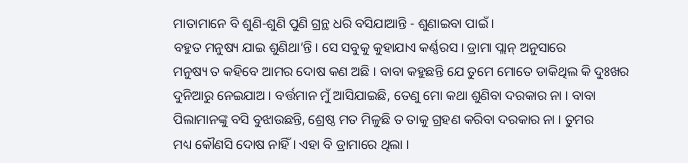ମାତାମାନେ ବି ଶୁଣି-ଶୁଣି ପୁଣି ଗ୍ରନ୍ଥ ଧରି ବସିଯାଆନ୍ତି - ଶୁଣାଇବା ପାଇଁ ।
ବହୁତ ମନୁଷ୍ୟ ଯାଇ ଶୁଣିଥା’ନ୍ତି । ସେ ସବୁକୁ କୁହାଯାଏ କର୍ଣ୍ଣରସ । ଡ୍ରାମା ପ୍ଲାନ୍ ଅନୁସାରେ
ମନୁଷ୍ୟ ତ କହିବେ ଆମର ଦୋଷ କଣ ଅଛି । ବାବା କହୁଛନ୍ତି ଯେ ତୁମେ ମୋତେ ଡାକିଥିଲ କି ଦୁଃଖର
ଦୁନିଆରୁ ନେଇଯାଅ । ବର୍ତ୍ତମାନ ମୁଁ ଆସିଯାଇଛି, ତେଣୁ ମୋ କଥା ଶୁଣିବା ଦରକାର ନା । ବାବା
ପିଲାମାନଙ୍କୁ ବସି ବୁଝାଉଛନ୍ତି, ଶ୍ରେଷ୍ଠ ମତ ମିଳୁଛି ତ ତାକୁ ଗ୍ରହଣ କରିବା ଦରକାର ନା । ତୁମର
ମଧ୍ୟ କୌଣସି ଦୋଷ ନାହିଁ । ଏହା ବି ଡ୍ରାମାରେ ଥିଲା ।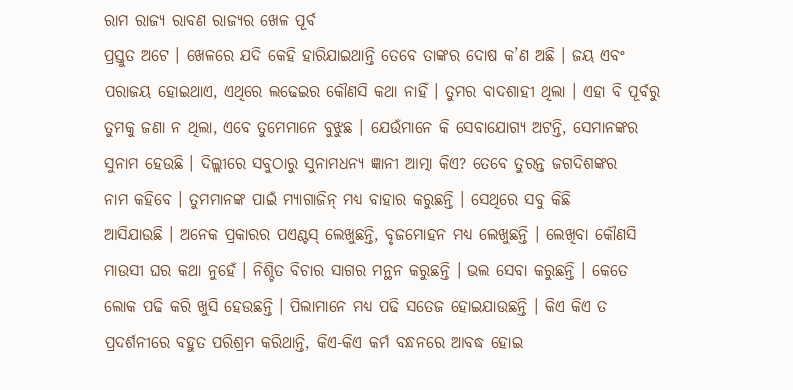ରାମ ରାଜ୍ୟ ରାବଣ ରାଜ୍ୟର ଖେଳ ପୂର୍ବ
ପ୍ରସ୍ତୁତ ଅଟେ । ଖେଳରେ ଯଦି କେହି ହାରିଯାଇଥାନ୍ତି ତେବେ ତାଙ୍କର ଦୋଷ କ’ଣ ଅଛି । ଜୟ ଏବଂ
ପରାଜୟ ହୋଇଥାଏ, ଏଥିରେ ଲଢେଇର କୌଣସି କଥା ନାହିଁ । ତୁମର ବାଦଶାହୀ ଥିଲା । ଏହା ବି ପୂର୍ବରୁ
ତୁମକୁ ଜଣା ନ ଥିଲା, ଏବେ ତୁମେମାନେ ବୁଝୁଛ । ଯେଉଁମାନେ କି ସେବାଯୋଗ୍ୟ ଅଟନ୍ତି, ସେମାନଙ୍କର
ସୁନାମ ହେଉଛି । ଦିଲ୍ଲୀରେ ସବୁଠାରୁ ସୁନାମଧନ୍ୟ ଜ୍ଞାନୀ ଆତ୍ମା କିଏ? ତେବେ ତୁରନ୍ତ ଜଗଦିଶଙ୍କର
ନାମ କହିବେ । ତୁମମାନଙ୍କ ପାଇଁ ମ୍ୟାଗାଜିନ୍ ମଧ୍ୟ ବାହାର କରୁଛନ୍ତି । ସେଥିରେ ସବୁ କିଛି
ଆସିଯାଉଛି । ଅନେକ ପ୍ରକାରର ପଏଣ୍ଟସ୍ ଲେଖୁଛନ୍ତି, ବୃଜମୋହନ ମଧ୍ୟ ଲେଖୁଛନ୍ତି । ଲେଖିବା କୌଣସି
ମାଉସୀ ଘର କଥା ନୁହେଁ । ନିଶ୍ଚିତ ବିଚାର ସାଗର ମନ୍ଥନ କରୁଛନ୍ତି । ଭଲ ସେବା କରୁଛନ୍ତି । କେତେ
ଲୋକ ପଢି କରି ଖୁସି ହେଉଛନ୍ତି । ପିଲାମାନେ ମଧ୍ୟ ପଢି ସତେଜ ହୋଇଯାଉଛନ୍ତି । କିଏ କିଏ ତ
ପ୍ରଦର୍ଶନୀରେ ବହୁତ ପରିଶ୍ରମ କରିଥାନ୍ତି, କିଏ-କିଏ କର୍ମ ବନ୍ଧନରେ ଆବଦ୍ଧ ହୋଇ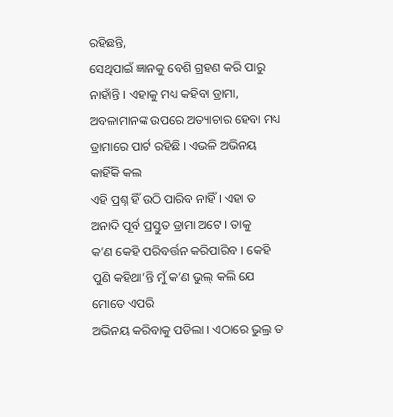ରହିଛନ୍ତି,
ସେଥିପାଇଁ ଜ୍ଞାନକୁ ବେଶି ଗ୍ରହଣ କରି ପାରୁ ନାହାଁନ୍ତି । ଏହାକୁ ମଧ୍ୟ କହିବା ଡ୍ରାମା,
ଅବଳାମାନଙ୍କ ଉପରେ ଅତ୍ୟାଚାର ହେବା ମଧ୍ୟ ଡ୍ରାମାରେ ପାର୍ଟ ରହିଛି । ଏଭଳି ଅଭିନୟ କାହିଁକି କଲ
ଏହି ପ୍ରଶ୍ନ ହିଁ ଉଠି ପାରିବ ନାହିଁ । ଏହା ତ ଅନାଦି ପୂର୍ବ ପ୍ରସ୍ତୁତ ଡ୍ରାମା ଅଟେ । ତାକୁ
କ’ଣ କେହି ପରିବର୍ତ୍ତନ କରିପାରିବ । କେହି ପୁଣି କହିଥା’ନ୍ତି ମୁଁ କ’ଣ ଭୁଲ୍ କଲି ଯେ ମୋତେ ଏପରି
ଅଭିନୟ କରିବାକୁ ପଡିଲା । ଏଠାରେ ଭୁଲ୍ର ତ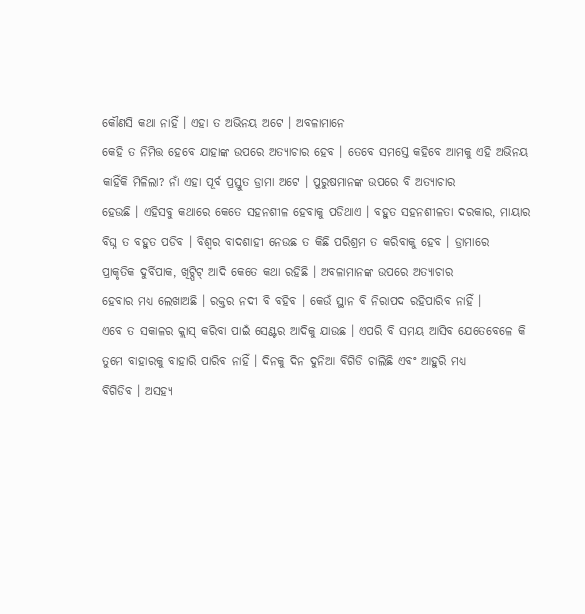କୌଣସି କଥା ନାହିଁ । ଏହା ତ ଅଭିନୟ ଅଟେ । ଅବଳାମାନେ
କେହି ତ ନିମିତ୍ତ ହେବେ ଯାହାଙ୍କ ଉପରେ ଅତ୍ୟାଚାର ହେବ । ତେବେ ସମସ୍ତେ କହିବେ ଆମକୁ ଏହି ଅଭିନୟ
କାହିଁକି ମିଳିଲା? ନାଁ ଏହା ପୂର୍ବ ପ୍ରସ୍ତୁତ ଡ୍ରାମା ଅଟେ । ପୁରୁଷମାନଙ୍କ ଉପରେ ବି ଅତ୍ୟାଚାର
ହେଉଛି । ଏହିସବୁ କଥାରେ କେତେ ସହନଶୀଳ ହେବାକୁ ପଡିଥାଏ । ବହୁତ ସହନଶୀଳତା ଦରକାର, ମାୟାର
ବିଘ୍ନ ତ ବହୁତ ପଡିବ । ବିଶ୍ୱର ବାଦଶାହୀ ନେଉଛ ତ କିଛି ପରିଶ୍ରମ ତ କରିବାକୁ ହେବ । ଡ୍ରାମାରେ
ପ୍ରାକୃତିକ ଦୁର୍ବିପାକ, ଖିଟ୍ପିଟ୍ ଆଦି କେତେ କଥା ରହିଛି । ଅବଳାମାନଙ୍କ ଉପରେ ଅତ୍ୟାଚାର
ହେବାର ମଧ୍ୟ ଲେଖାଅଛି । ରକ୍ତର ନଦୀ ବି ବହିବ । କେଉଁ ସ୍ଥାନ ବି ନିରାପଦ ରହିପାରିବ ନାହିଁ ।
ଏବେ ତ ସକାଳର କ୍ଲାସ୍ କରିବା ପାଇଁ ସେଣ୍ଟର ଆଦିକୁ ଯାଉଛ । ଏପରି ବି ସମୟ ଆସିବ ଯେତେବେଳେ କି
ତୁମେ ବାହାରକୁ ବାହାରି ପାରିବ ନାହିଁ । ଦିନକୁ ଦିନ ଦୁନିଆ ବିଗିଡି ଚାଲିଛି ଏବଂ ଆହୁରି ମଧ୍ୟ
ବିଗିଡିବ । ଅସହ୍ୟ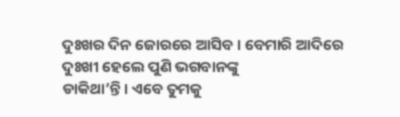ଦୁଃଖର ଦିନ ଜୋରରେ ଆସିବ । ବେମାରି ଆଦିରେ ଦୁଃଖୀ ହେଲେ ପୁଣି ଭଗବାନଙ୍କୁ
ଡାକିଥା’ନ୍ତି । ଏବେ ତୁମକୁ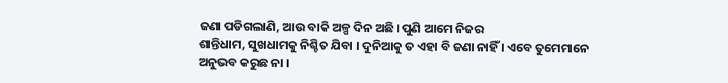ଜଣା ପଡିଗଲାଣି, ଆଉ ବାକି ଅଳ୍ପ ଦିନ ଅଛି । ପୁଣି ଆମେ ନିଜର
ଶାନ୍ତିଧାମ, ସୁଖଧାମକୁ ନିଶ୍ଚିତ ଯିବା । ଦୁନିଆକୁ ତ ଏହା ବି ଜଣା ନାହିଁ । ଏବେ ତୁମେମାନେ
ଅନୁଭବ କରୁଛ ନା ।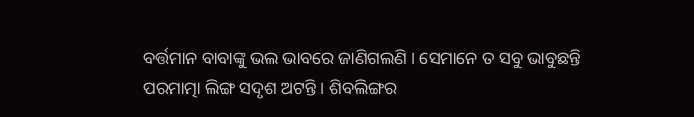ବର୍ତ୍ତମାନ ବାବାଙ୍କୁ ଭଲ ଭାବରେ ଜାଣିଗଲଣି । ସେମାନେ ତ ସବୁ ଭାବୁଛନ୍ତି
ପରମାତ୍ମା ଲିଙ୍ଗ ସଦୃଶ ଅଟନ୍ତି । ଶିବଲିଙ୍ଗର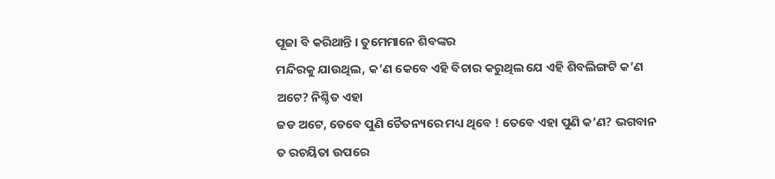ପୂଜା ବି କରିଥାନ୍ତି । ତୁମେମାନେ ଶିବଙ୍କର
ମନ୍ଦିରକୁ ଯାଉଥିଲ, କ’ଣ କେବେ ଏହି ବିଚାର କରୁଥିଲ ଯେ ଏହି ଶିବଲିଙ୍ଗଟି କ’ଣ ଅଟେ? ନିଶ୍ଚିତ ଏହା
ଜଡ ଅଟେ, ତେବେ ପୁଣି ଚୈତନ୍ୟରେ ମଧ୍ୟ ଥିବେ ! ତେବେ ଏହା ପୁଣି କ’ଣ? ଭଗବାନ ତ ରଚୟିତା ଉପରେ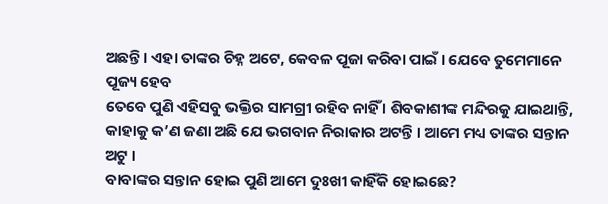ଅଛନ୍ତି । ଏହା ତାଙ୍କର ଚିହ୍ନ ଅଟେ, କେବଳ ପୂଜା କରିବା ପାଇଁ । ଯେବେ ତୁମେମାନେ ପୂଜ୍ୟ ହେବ
ତେବେ ପୁଣି ଏହିସବୁ ଭକ୍ତିର ସାମଗ୍ରୀ ରହିବ ନାହିଁ । ଶିବକାଶୀଙ୍କ ମନ୍ଦିରକୁ ଯାଇଥାନ୍ତି,
କାହାକୁ କ’ଣ ଜଣା ଅଛି ଯେ ଭଗବାନ ନିରାକାର ଅଟନ୍ତି । ଆମେ ମଧ୍ୟ ତାଙ୍କର ସନ୍ତାନ ଅଟୁ ।
ବାବାଙ୍କର ସନ୍ତାନ ହୋଇ ପୁଣି ଆମେ ଦୁଃଖୀ କାହିଁକି ହୋଇଛେ?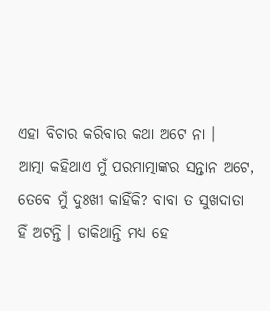ଏହା ବିଚାର କରିବାର କଥା ଅଟେ ନା ।
ଆତ୍ମା କହିଥାଏ ମୁଁ ପରମାତ୍ମାଙ୍କର ସନ୍ତାନ ଅଟେ, ତେବେ ମୁଁ ଦୁଃଖୀ କାହିଁକି? ବାବା ତ ସୁଖଦାତା
ହିଁ ଅଟନ୍ତି । ଡାକିଥାନ୍ତି ମଧ୍ୟ ହେ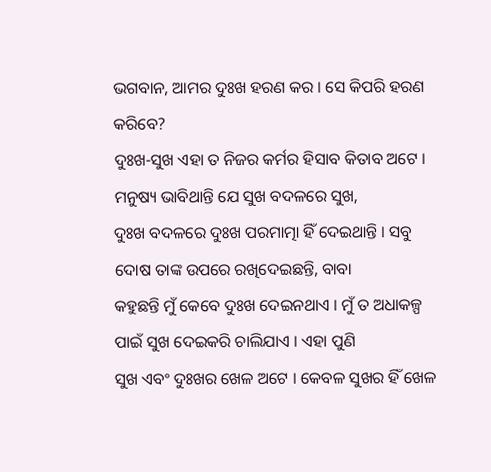ଭଗବାନ, ଆମର ଦୁଃଖ ହରଣ କର । ସେ କିପରି ହରଣ କରିବେ?
ଦୁଃଖ-ସୁଖ ଏହା ତ ନିଜର କର୍ମର ହିସାବ କିତାବ ଅଟେ । ମନୁଷ୍ୟ ଭାବିଥାନ୍ତି ଯେ ସୁଖ ବଦଳରେ ସୁଖ,
ଦୁଃଖ ବଦଳରେ ଦୁଃଖ ପରମାତ୍ମା ହିଁ ଦେଇଥାନ୍ତି । ସବୁ ଦୋଷ ତାଙ୍କ ଉପରେ ରଖିଦେଇଛନ୍ତି, ବାବା
କହୁଛନ୍ତି ମୁଁ କେବେ ଦୁଃଖ ଦେଇନଥାଏ । ମୁଁ ତ ଅଧାକଳ୍ପ ପାଇଁ ସୁଖ ଦେଇକରି ଚାଲିଯାଏ । ଏହା ପୁଣି
ସୁଖ ଏବଂ ଦୁଃଖର ଖେଳ ଅଟେ । କେବଳ ସୁଖର ହିଁ ଖେଳ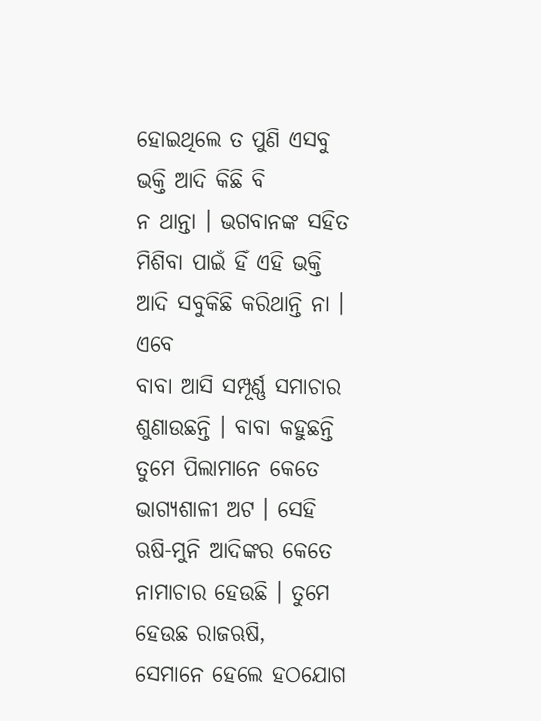ହୋଇଥିଲେ ତ ପୁଣି ଏସବୁ ଭକ୍ତି ଆଦି କିଛି ବି
ନ ଥାନ୍ତା । ଭଗବାନଙ୍କ ସହିତ ମିଶିବା ପାଇଁ ହିଁ ଏହି ଭକ୍ତି ଆଦି ସବୁକିଛି କରିଥାନ୍ତି ନା । ଏବେ
ବାବା ଆସି ସମ୍ପୂର୍ଣ୍ଣ ସମାଚାର ଶୁଣାଉଛନ୍ତି । ବାବା କହୁଛନ୍ତି ତୁମେ ପିଲାମାନେ କେତେ
ଭାଗ୍ୟଶାଳୀ ଅଟ । ସେହି ଋଷି-ମୁନି ଆଦିଙ୍କର କେତେ ନାମାଚାର ହେଉଛି । ତୁମେ ହେଉଛ ରାଜଋଷି,
ସେମାନେ ହେଲେ ହଠଯୋଗ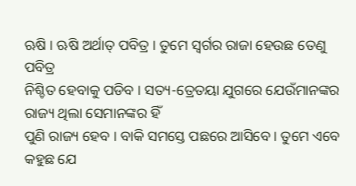ଋଷି । ଋଷି ଅର୍ଥାତ୍ ପବିତ୍ର । ତୁମେ ସ୍ୱର୍ଗର ରାଜା ହେଉଛ ତେଣୁ ପବିତ୍ର
ନିଶ୍ଚିତ ହେବାକୁ ପଡିବ । ସତ୍ୟ-ତ୍ରେତୟା ଯୁଗରେ ଯେଉଁମାନଙ୍କର ରାଜ୍ୟ ଥିଲା ସେମାନଙ୍କର ହିଁ
ପୁଣି ରାଜ୍ୟ ହେବ । ବାକି ସମସ୍ତେ ପଛରେ ଆସିବେ । ତୁମେ ଏବେ କହୁଛ ଯେ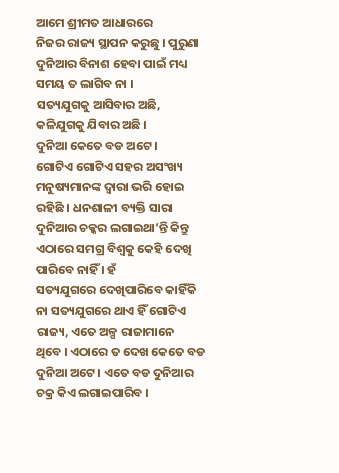ଆମେ ଶ୍ରୀମତ ଆଧାରରେ
ନିଜର ରାଜ୍ୟ ସ୍ଥାପନ କରୁଛୁ । ପୁରୁଣା ଦୁନିଆର ବିନାଶ ହେବା ପାଇଁ ମଧ୍ୟ ସମୟ ତ ଲାଗିବ ନା ।
ସତ୍ୟଯୁଗକୁ ଆସିବାର ଅଛି, କଳିଯୁଗକୁ ଯିବାର ଅଛି ।
ଦୁନିଆ କେତେ ବଡ ଅଟେ ।
ଗୋଟିଏ ଗୋଟିଏ ସହର ଅସଂଖ୍ୟ ମନୁଷ୍ୟମାନଙ୍କ ଦ୍ୱାରା ଭରି ହୋଇ ରହିଛି । ଧନଶାଳୀ ବ୍ୟକ୍ତି ସାରା
ଦୁନିଆର ଚକ୍କର ଲଗାଇଥା’ନ୍ତି କିନ୍ତୁ ଏଠାରେ ସମଗ୍ର ବିଶ୍ୱକୁ କେହି ଦେଖି ପାରିବେ ନାହିଁ । ହଁ
ସତ୍ୟଯୁଗରେ ଦେଖିପାରିବେ କାହିଁକି ନା ସତ୍ୟଯୁଗରେ ଥାଏ ହିଁ ଗୋଟିଏ ରାଜ୍ୟ, ଏତେ ଅଳ୍ପ ରାଜାମାନେ
ଥିବେ । ଏଠାରେ ତ ଦେଖ କେତେ ବଡ ଦୁନିଆ ଅଟେ । ଏତେ ବଡ ଦୁନିଆର ଚକ୍ର କିଏ ଲଗାଇପାରିବ ।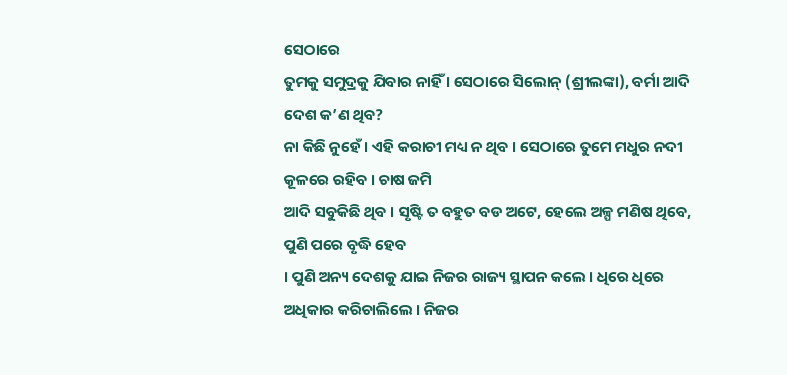ସେଠାରେ
ତୁମକୁ ସମୁଦ୍ରକୁ ଯିବାର ନାହିଁ । ସେଠାରେ ସିଲୋନ୍ (ଶ୍ରୀଲଙ୍କା), ବର୍ମା ଆଦି ଦେଶ କ’ଣ ଥିବ?
ନା କିଛି ନୁହେଁ । ଏହି କରାଚୀ ମଧ୍ୟ ନ ଥିବ । ସେଠାରେ ତୁମେ ମଧୁର ନଦୀ କୂଳରେ ରହିବ । ଚାଷ ଜମି
ଆଦି ସବୁକିଛି ଥିବ । ସୃଷ୍ଟି ତ ବହୁତ ବଡ ଅଟେ, ହେଲେ ଅଳ୍ପ ମଣିଷ ଥିବେ, ପୁଣି ପରେ ବୃଦ୍ଧି ହେବ
। ପୁଣି ଅନ୍ୟ ଦେଶକୁ ଯାଇ ନିଜର ରାଜ୍ୟ ସ୍ଥାପନ କଲେ । ଧିରେ ଧିରେ ଅଧିକାର କରିଚାଲିଲେ । ନିଜର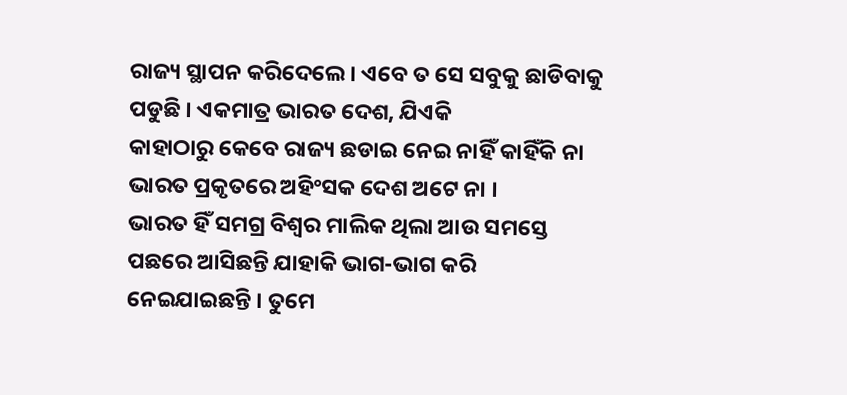ରାଜ୍ୟ ସ୍ଥାପନ କରିଦେଲେ । ଏବେ ତ ସେ ସବୁକୁ ଛାଡିବାକୁ ପଡୁଛି । ଏକମାତ୍ର ଭାରତ ଦେଶ, ଯିଏକି
କାହାଠାରୁ କେବେ ରାଜ୍ୟ ଛଡାଇ ନେଇ ନାହିଁ କାହିଁକି ନା ଭାରତ ପ୍ରକୃତରେ ଅହିଂସକ ଦେଶ ଅଟେ ନା ।
ଭାରତ ହିଁ ସମଗ୍ର ବିଶ୍ୱର ମାଲିକ ଥିଲା ଆଉ ସମସ୍ତେ ପଛରେ ଆସିଛନ୍ତି ଯାହାକି ଭାଗ-ଭାଗ କରି
ନେଇଯାଇଛନ୍ତି । ତୁମେ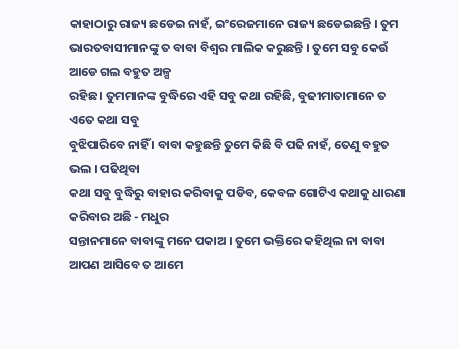କାହାଠାରୁ ରାଜ୍ୟ ଛଡେଇ ନାହଁ, ଇଂରେଜମାନେ ରାଜ୍ୟ ଛଡେଇଛନ୍ତି । ତୁମ
ଭାରତବାସୀମାନଙ୍କୁ ତ ବାବା ବିଶ୍ୱର ମାଲିକ କରୁଛନ୍ତି । ତୁମେ ସବୁ କେଉଁ ଆଡେ ଗଲ ବହୁତ ଅଳ୍ପ
ରହିଛ । ତୁମମାନଙ୍କ ବୁଦ୍ଧିରେ ଏହି ସବୁ କଥା ରହିଛି, ବୁଢୀମାତାମାନେ ତ ଏତେ କଥା ସବୁ
ବୁଝିପାରିବେ ନାହିଁ । ବାବା କହୁଛନ୍ତି ତୁମେ କିଛି ବି ପଢି ନାହଁ, ତେଣୁ ବହୁତ ଭଲ । ପଢିଥିବା
କଥା ସବୁ ବୁଦ୍ଧିରୁ ବାହାର କରିବାକୁ ପଡିବ, କେବଳ ଗୋଟିଏ କଥାକୁ ଧାରଣା କରିବାର ଅଛି - ମଧୁର
ସନ୍ତାନମାନେ ବାବାଙ୍କୁ ମନେ ପକାଅ । ତୁମେ ଭକ୍ତିରେ କହିଥିଲ ନା ବାବା ଆପଣ ଆସିବେ ତ ଆମେ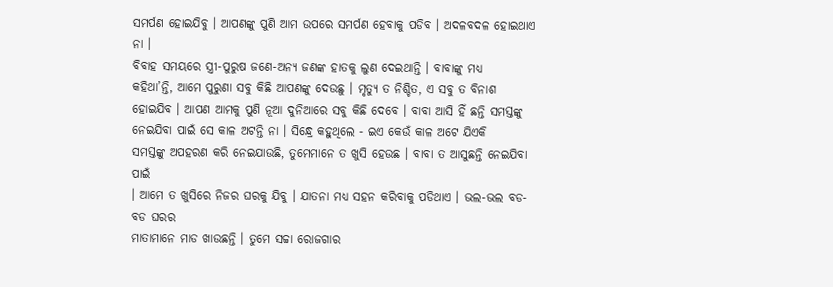ସମର୍ପଣ ହୋଇଯିବୁ । ଆପଣଙ୍କୁ ପୁଣି ଆମ ଉପରେ ସମର୍ପଣ ହେବାକୁ ପଡିବ । ଅଦଳବଦଳ ହୋଇଥାଏ ନା ।
ବିବାହ ସମୟରେ ସ୍ତ୍ରୀ-ପୁରୁଷ ଜଣେ-ଅନ୍ୟ ଜଣଙ୍କ ହାତକୁ ଲୁଣ ଦେଇଥାନ୍ତି । ବାବାଙ୍କୁ ମଧ୍ୟ
କହିଥା’ନ୍ତି, ଆମେ ପୁରୁଣା ସବୁ କିଛି ଆପଣଙ୍କୁ ଦେଉଛୁ । ମୃତ୍ୟୁ ତ ନିଶ୍ଚିତ, ଏ ସବୁ ତ ବିନାଶ
ହୋଇଯିବ । ଆପଣ ଆମକୁ ପୁଣି ନୂଆ ଦୁନିଆରେ ସବୁ କିଛି ଦେବେ । ବାବା ଆସି ହିଁ ଛନ୍ତି ସମସ୍ତଙ୍କୁ
ନେଇଯିବା ପାଇଁ ସେ କାଳ ଅଟନ୍ତି ନା । ସିନ୍ଧ୍ରେ କହୁଥିଲେ - ଇଏ କେଉଁ କାଳ ଅଟେ ଯିଏକି
ସମସ୍ତଙ୍କୁ ଅପହରଣ କରି ନେଇଯାଉଛି, ତୁମେମାନେ ତ ଖୁସି ହେଉଛ । ବାବା ତ ଆସୁଛନ୍ତି ନେଇଯିବା ପାଇଁ
। ଆମେ ତ ଖୁସିରେ ନିଜର ଘରକୁ ଯିବୁ । ଯାତନା ମଧ୍ୟ ସହନ କରିବାକୁ ପଡିଥାଏ । ଭଲ-ଭଲ ବଡ-ବଡ ଘରର
ମାତାମାନେ ମାଡ ଖାଉଛନ୍ତି । ତୁମେ ସଚ୍ଚା ରୋଜଗାର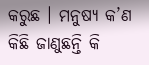କରୁଛ । ମନୁଷ୍ୟ କ’ଣ କିଛି ଜାଣୁଛନ୍ତି କି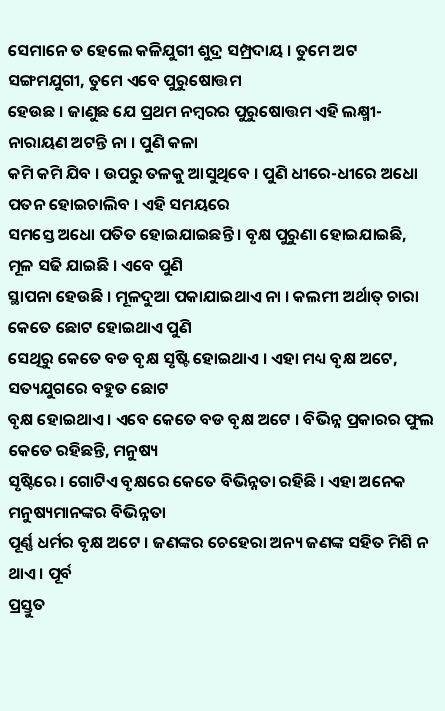ସେମାନେ ତ ହେଲେ କଳିଯୁଗୀ ଶୁଦ୍ର ସମ୍ପ୍ରଦାୟ । ତୁମେ ଅଟ ସଙ୍ଗମଯୁଗୀ, ତୁମେ ଏବେ ପୁରୁଷୋତ୍ତମ
ହେଉଛ । ଜାଣୁଛ ଯେ ପ୍ରଥମ ନମ୍ବରର ପୁରୁଷୋତ୍ତମ ଏହି ଲକ୍ଷ୍ମୀ-ନାରାୟଣ ଅଟନ୍ତି ନା । ପୁଣି କଳା
କମି କମି ଯିବ । ଉପରୁ ତଳକୁ ଆସୁଥିବେ । ପୁଣି ଧୀରେ-ଧୀରେ ଅଧୋ ପତନ ହୋଇଚାଲିବ । ଏହି ସମୟରେ
ସମସ୍ତେ ଅଧୋ ପତିତ ହୋଇଯାଇଛନ୍ତି । ବୃକ୍ଷ ପୁରୁଣା ହୋଇଯାଇଛି, ମୂଳ ସଢି ଯାଇଛି । ଏବେ ପୁଣି
ସ୍ଥାପନା ହେଉଛି । ମୂଳଦୁଆ ପକାଯାଇଥାଏ ନା । କଲମୀ ଅର୍ଥାତ୍ ଚାରା କେତେ ଛୋଟ ହୋଇଥାଏ ପୁଣି
ସେଥିରୁ କେତେ ବଡ ବୃକ୍ଷ ସୃଷ୍ଟି ହୋଇଥାଏ । ଏହା ମଧ୍ୟ ବୃକ୍ଷ ଅଟେ, ସତ୍ୟଯୁଗରେ ବହୁତ ଛୋଟ
ବୃକ୍ଷ ହୋଇଥାଏ । ଏବେ କେତେ ବଡ ବୃକ୍ଷ ଅଟେ । ବିଭିନ୍ନ ପ୍ରକାରର ଫୁଲ କେତେ ରହିଛନ୍ତି, ମନୁଷ୍ୟ
ସୃଷ୍ଟିରେ । ଗୋଟିଏ ବୃକ୍ଷରେ କେତେ ବିଭିନ୍ନତା ରହିଛି । ଏହା ଅନେକ ମନୁଷ୍ୟମାନଙ୍କର ବିଭିନ୍ନତା
ପୂର୍ଣ୍ଣ ଧର୍ମର ବୃକ୍ଷ ଅଟେ । ଜଣଙ୍କର ଚେହେରା ଅନ୍ୟ ଜଣଙ୍କ ସହିତ ମିଶି ନ ଥାଏ । ପୂର୍ବ
ପ୍ରସ୍ତୁତ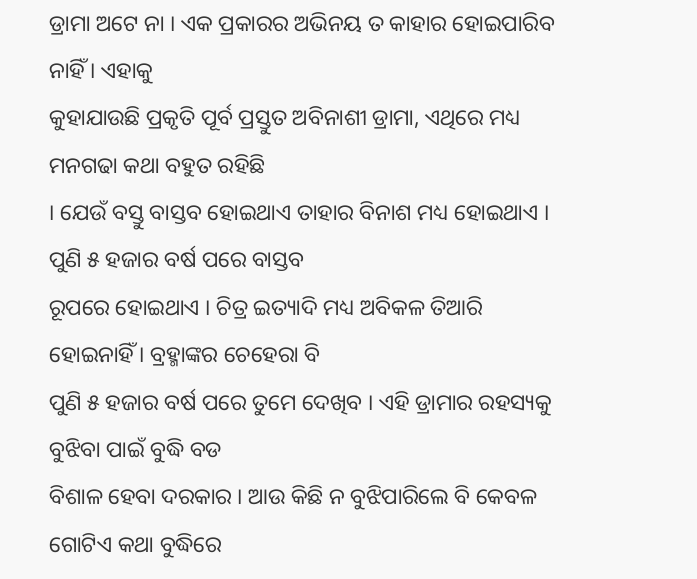ଡ୍ରାମା ଅଟେ ନା । ଏକ ପ୍ରକାରର ଅଭିନୟ ତ କାହାର ହୋଇପାରିବ ନାହିଁ । ଏହାକୁ
କୁହାଯାଉଛି ପ୍ରକୃତି ପୂର୍ବ ପ୍ରସ୍ତୁତ ଅବିନାଶୀ ଡ୍ରାମା, ଏଥିରେ ମଧ୍ୟ ମନଗଢା କଥା ବହୁତ ରହିଛି
। ଯେଉଁ ବସ୍ତୁ ବାସ୍ତବ ହୋଇଥାଏ ତାହାର ବିନାଶ ମଧ୍ୟ ହୋଇଥାଏ । ପୁଣି ୫ ହଜାର ବର୍ଷ ପରେ ବାସ୍ତବ
ରୂପରେ ହୋଇଥାଏ । ଚିତ୍ର ଇତ୍ୟାଦି ମଧ୍ୟ ଅବିକଳ ତିଆରି ହୋଇନାହିଁ । ବ୍ରହ୍ମାଙ୍କର ଚେହେରା ବି
ପୁଣି ୫ ହଜାର ବର୍ଷ ପରେ ତୁମେ ଦେଖିବ । ଏହି ଡ୍ରାମାର ରହସ୍ୟକୁ ବୁଝିବା ପାଇଁ ବୁଦ୍ଧି ବଡ
ବିଶାଳ ହେବା ଦରକାର । ଆଉ କିଛି ନ ବୁଝିପାରିଲେ ବି କେବଳ ଗୋଟିଏ କଥା ବୁଦ୍ଧିରେ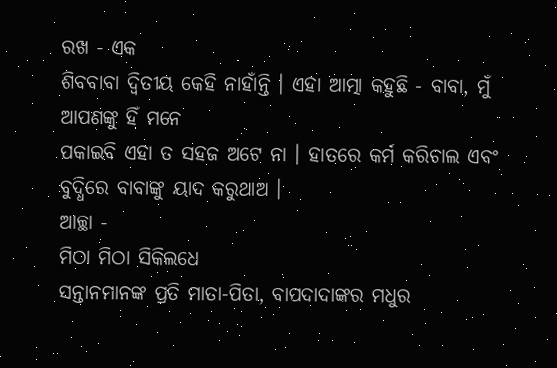ରଖ - ଏକ
ଶିବବାବା ଦ୍ୱିତୀୟ କେହି ନାହାଁନ୍ତି । ଏହା ଆତ୍ମା କହୁଛି - ବାବା, ମୁଁ ଆପଣଙ୍କୁ ହିଁ ମନେ
ପକାଇବି ଏହା ତ ସହଜ ଅଟେ ନା । ହାତରେ କର୍ମ କରିଚାଲ ଏବଂ ବୁଦ୍ଧିରେ ବାବାଙ୍କୁ ୟାଦ କରୁଥାଅ ।
ଆଚ୍ଛା -
ମିଠା ମିଠା ସିକିଲଧେ
ସନ୍ତାନମାନଙ୍କ ପ୍ରତି ମାତା-ପିତା, ବାପଦାଦାଙ୍କର ମଧୁର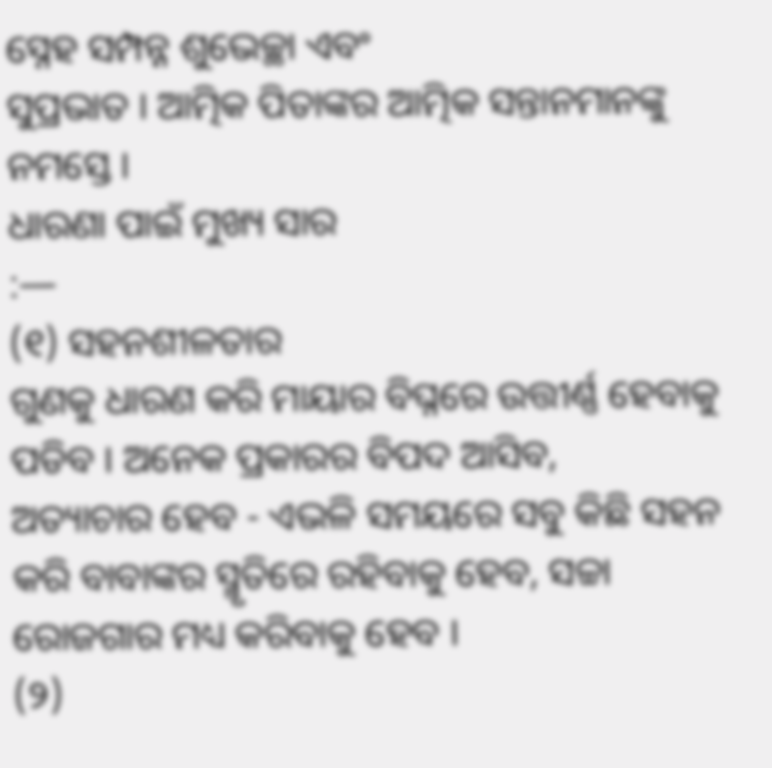ସ୍ନେହ ସମ୍ପନ୍ନ ଶୁଭେଚ୍ଛା ଏବଂ
ସୁପ୍ରଭାତ । ଆତ୍ମିକ ପିତାଙ୍କର ଆତ୍ମିକ ସନ୍ତାନମାନଙ୍କୁ ନମସ୍ତେ ।
ଧାରଣା ପାଇଁ ମୁଖ୍ୟ ସାର
:—
(୧) ସହନଶୀଳତାର
ଗୁଣକୁ ଧାରଣ କରି ମାୟାର ବିଘ୍ନରେ ଉତ୍ତୀର୍ଣ୍ଣ ହେବାକୁ ପଡିବ । ଅନେକ ପ୍ରକାରର ବିପଦ ଆସିବ,
ଅତ୍ୟାଚାର ହେବ - ଏଭଳି ସମୟରେ ସବୁ କିଛି ସହନ କରି ବାବାଙ୍କର ସ୍ମୃତିରେ ରହିବାକୁ ହେବ, ସଚ୍ଚା
ରୋଜଗାର ମଧ୍ୟ କରିବାକୁ ହେବ ।
(୨)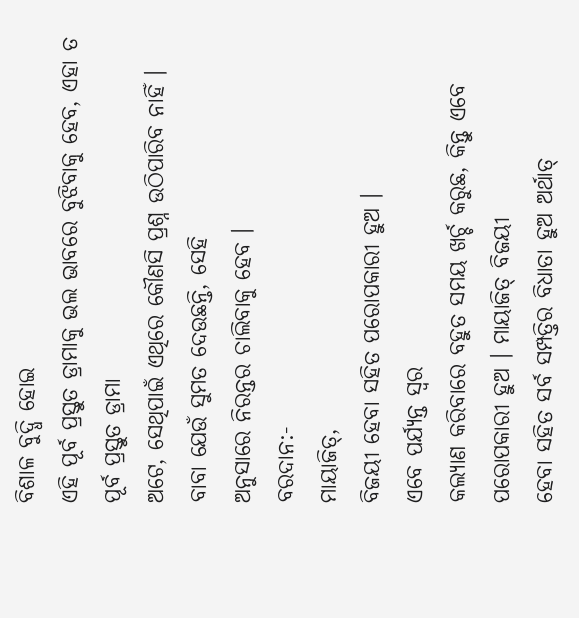ବିଶାଳ ବୁଦ୍ଧି ହୋଇ
ଏହି ପୂର୍ବ ପ୍ରସ୍ତୁତ ଡ୍ରାମାକୁ ଭଲ ଭାବରେ ବୁଝିବାକୁ ହେବ, ଏହା ତ ପୂର୍ବ ପ୍ରସ୍ତୁତ ଡ୍ରାମା
ଅଟେ, ସେଥିପାଇଁ ଏଥିରେ କୌଣସି ପ୍ରଶ୍ନ ଉଠିପାରିବ ନାହିଁ । ବାବା ଯେଉଁ ସୁମତ ଦେଉଛନ୍ତି, ସେହି
ଅନୁସାରେ ନିରନ୍ତର ଚାଲିବାକୁ ହେବ ।
ବରଦାନ:-
ମାୟାଜିତ୍,
ବିଜୟୀ ହେବା ସହିତ ପରୋପକାରୀ ହୁଅ ।
ଏବେ ପର୍ଯ୍ୟନ୍ତ ସ୍ୱର
କଲ୍ୟାଣ କରିବାରେ ବହୁତ ସମୟ ଖର୍ଚ୍ଚ କରୁଛ, କିନ୍ତୁ ଏବେ ପରୋପକାରୀ ହୁଅ । ମାୟାଜିତ୍ ବିଜୟୀ
ହେବା ସହିତ ସର୍ବ ସମ୍ପତ୍ତିର ବିଧାତା ହୁଅ ଅର୍ଥାତ୍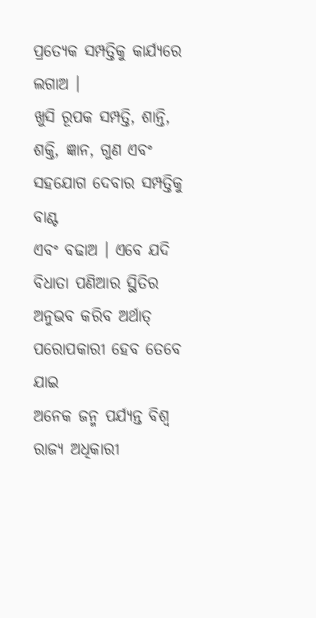ପ୍ରତ୍ୟେକ ସମ୍ପତ୍ତିକୁ କାର୍ଯ୍ୟରେ ଲଗାଅ ।
ଖୁସି ରୂପକ ସମ୍ପତ୍ତି, ଶାନ୍ତି, ଶକ୍ତି, ଜ୍ଞାନ, ଗୁଣ ଏବଂ ସହଯୋଗ ଦେବାର ସମ୍ପତ୍ତିକୁ ବାଣ୍ଟ
ଏବଂ ବଢାଅ । ଏବେ ଯଦି ବିଧାତା ପଣିଆର ସ୍ଥିତିର ଅନୁଭବ କରିବ ଅର୍ଥାତ୍ ପରୋପକାରୀ ହେବ ତେବେ ଯାଇ
ଅନେକ ଜନ୍ମ ପର୍ଯ୍ୟନ୍ତ ବିଶ୍ୱ ରାଜ୍ୟ ଅଧିକାରୀ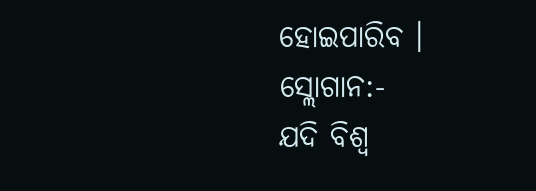ହୋଇପାରିବ ।
ସ୍ଲୋଗାନ:-
ଯଦି ବିଶ୍ୱ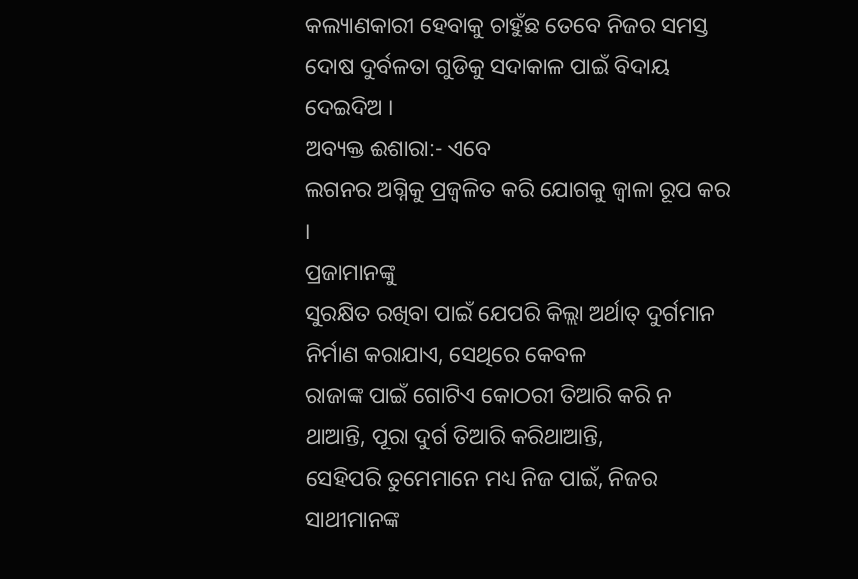କଲ୍ୟାଣକାରୀ ହେବାକୁ ଚାହୁଁଛ ତେବେ ନିଜର ସମସ୍ତ ଦୋଷ ଦୁର୍ବଳତା ଗୁଡିକୁ ସଦାକାଳ ପାଇଁ ବିଦାୟ
ଦେଇଦିଅ ।
ଅବ୍ୟକ୍ତ ଈଶାରା:- ଏବେ
ଲଗନର ଅଗ୍ନିକୁ ପ୍ରଜ୍ୱଳିତ କରି ଯୋଗକୁ ଜ୍ୱାଳା ରୂପ କର ।
ପ୍ରଜାମାନଙ୍କୁ
ସୁରକ୍ଷିତ ରଖିବା ପାଇଁ ଯେପରି କିଲ୍ଲା ଅର୍ଥାତ୍ ଦୁର୍ଗମାନ ନିର୍ମାଣ କରାଯାଏ, ସେଥିରେ କେବଳ
ରାଜାଙ୍କ ପାଇଁ ଗୋଟିଏ କୋଠରୀ ତିଆରି କରି ନ ଥାଆନ୍ତି, ପୂରା ଦୁର୍ଗ ତିଆରି କରିଥାଆନ୍ତି,
ସେହିପରି ତୁମେମାନେ ମଧ୍ୟ ନିଜ ପାଇଁ, ନିଜର ସାଥୀମାନଙ୍କ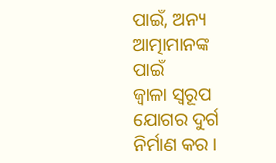ପାଇଁ, ଅନ୍ୟ ଆତ୍ମାମାନଙ୍କ ପାଇଁ
ଜ୍ୱାଳା ସ୍ୱରୂପ ଯୋଗର ଦୁର୍ଗ ନିର୍ମାଣ କର ।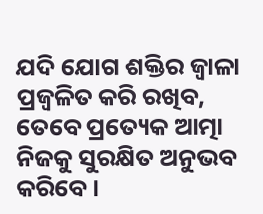ଯଦି ଯୋଗ ଶକ୍ତିର ଜ୍ୱାଳା ପ୍ରଜ୍ୱଳିତ କରି ରଖିବ,
ତେବେ ପ୍ରତ୍ୟେକ ଆତ୍ମା ନିଜକୁ ସୁରକ୍ଷିତ ଅନୁଭବ କରିବେ ।